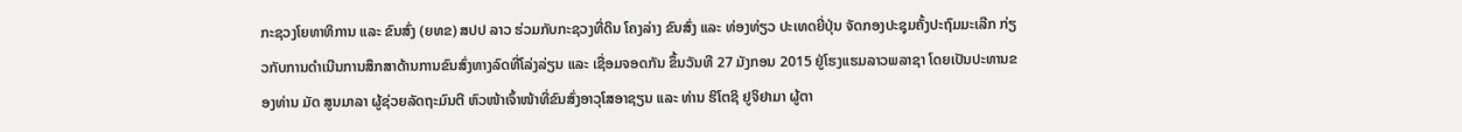ກະຊວງໂຍທາທິການ ແລະ ຂົນສົ່ງ (ຍທຂ) ສປປ ລາວ ຮ່ວມກັບກະຊວງທີ່ດິນ ໂຄງລ່າງ ຂົນສົ່ງ ແລະ ທ່ອງທ່ຽວ ປະເທດຍີ່ປຸ່ນ ຈັດກອງປະຊຸມຄັ້ງປະຖົມມະເລີກ ກ່ຽວກັບການດຳເນີນການສຶກສາດ້ານການຂົນສົ່ງທາງລົດທີ່ໂລ່ງລ່ຽນ ແລະ ເຊື່ອມຈອດກັນ ຂຶ້ນວັນທີ 27 ມັງກອນ 2015 ຢູ່ໂຮງແຮມລາວພລາຊາ ໂດຍເປັນປະທານຂອງທ່ານ ມັດ ສູນມາລາ ຜູ້ຊ່ວຍລັດຖະມົນຕີ ຫົວໜ້າເຈົ້າໜ້າທີ່ຂົນສົ່ງອາວຸໂສອາຊຽນ ແລະ ທ່ານ ຮິໂຕຊິ ຢູຈິຢາມາ ຜູ້ຕາ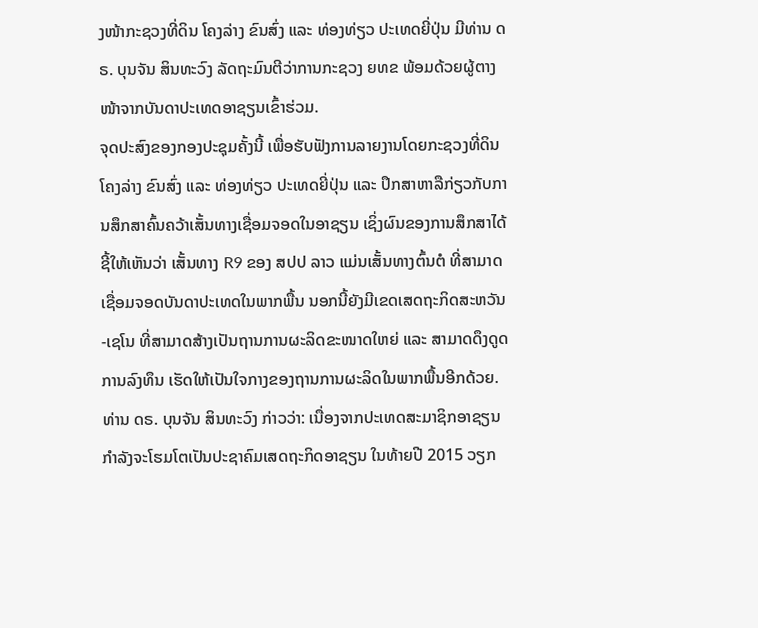ງໜ້າກະຊວງທີ່ດິນ ໂຄງລ່າງ ຂົນສົ່ງ ແລະ ທ່ອງທ່ຽວ ປະເທດຍີ່ປຸ່ນ ມີທ່ານ ດຣ. ບຸນຈັນ ສິນທະວົງ ລັດຖະມົນຕີວ່າການກະຊວງ ຍທຂ ພ້ອມດ້ວຍຜູ້ຕາງໜ້າຈາກບັນດາປະເທດອາຊຽນເຂົ້າຮ່ວມ.
ຈຸດປະສົງຂອງກອງປະຊຸມຄັ້ງນີ້ ເພື່ອຮັບຟັງການລາຍງານໂດຍກະຊວງທີ່ດິນ ໂຄງລ່າງ ຂົນສົ່ງ ແລະ ທ່ອງທ່ຽວ ປະເທດຍີ່ປຸ່ນ ແລະ ປຶກສາຫາລືກ່ຽວກັບການສຶກສາຄົ້ນຄວ້າເສັ້ນທາງເຊື່ອມຈອດໃນອາຊຽນ ເຊິ່ງຜົນຂອງການສຶກສາໄດ້ຊີ້ໃຫ້ເຫັນວ່າ ເສັ້ນທາງ R9 ຂອງ ສປປ ລາວ ແມ່ນເສັ້ນທາງຕົ້ນຕໍ ທີ່ສາມາດເຊື່ອມຈອດບັນດາປະເທດໃນພາກພື້ນ ນອກນີ້ຍັງມີເຂດເສດຖະກິດສະຫວັນ-ເຊໂນ ທີ່ສາມາດສ້າງເປັນຖານການຜະລິດຂະໜາດໃຫຍ່ ແລະ ສາມາດດຶງດູດການລົງທຶນ ເຮັດໃຫ້ເປັນໃຈກາງຂອງຖານການຜະລິດໃນພາກພື້ນອີກດ້ວຍ.
ທ່ານ ດຣ. ບຸນຈັນ ສິນທະວົງ ກ່າວວ່າ: ເນື່ອງຈາກປະເທດສະມາຊິກອາຊຽນ ກຳລັງຈະໂຮມໂຕເປັນປະຊາຄົມເສດຖະກິດອາຊຽນ ໃນທ້າຍປີ 2015 ວຽກ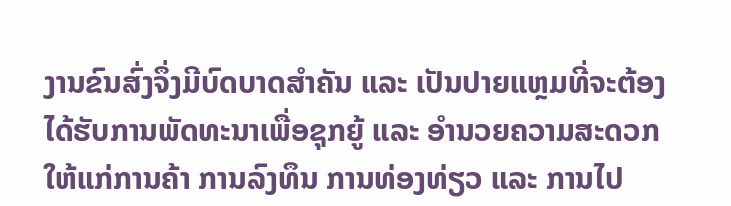ງານຂົນສົ່ງຈຶ່ງມີບົດບາດສຳຄັນ ແລະ ເປັນປາຍແຫຼມທີ່ຈະຕ້ອງໄດ້ຮັບການພັດທະນາເພື່ອຊຸກຍູ້ ແລະ ອຳນວຍຄວາມສະດວກໃຫ້ແກ່ການຄ້າ ການລົງທຶນ ການທ່ອງທ່ຽວ ແລະ ການໄປ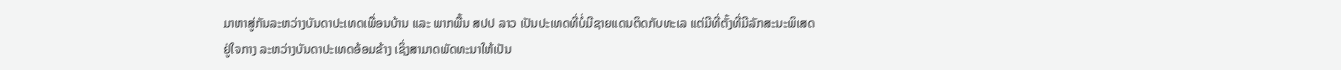ມາຫາສູ່ກັນລະຫວ່າງບັນດາປະເທດເພື່ອນບ້ານ ແລະ ພາກພື້ນ ສປປ ລາວ ເປັນປະເທດທີ່ບໍ່ມີຊາຍແດນຕິດກັບທະເລ ແຕ່ມີທີ່ຕັ້ງທີ່ມີລັກສະນະພິເສດຢູ່ໃຈກາງ ລະຫວ່າງບັນດາປະເທດອ້ອມຂ້າງ ເຊິ່ງສາມາດພັດທະນາໃຫ້ເປັນ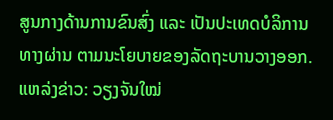ສູນກາງດ້ານການຂົນສົ່ງ ແລະ ເປັນປະເທດບໍລິການທາງຜ່ານ ຕາມນະໂຍບາຍຂອງລັດຖະບານວາງອອກ.
ແຫລ່ງຂ່າວ: ວຽງຈັນໃໝ່